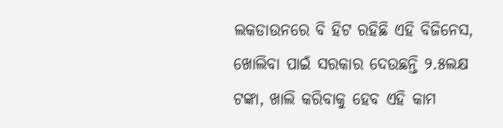ଲକଡାଉନରେ ବି ହିଟ ରହିଛି ଏହି ବିଜିନେସ, ଖୋଲିବା ପାଇଁ ସରକାର ଦେଉଛନ୍ତି ୨.୫ଲକ୍ଷ ଟଙ୍କା, ଖାଲି କରିବାକୁ ହେବ ଏହି କାମ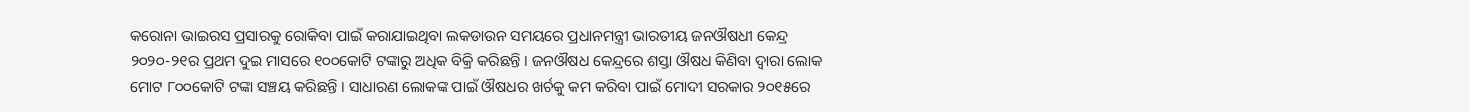କରୋନା ଭାଇରସ ପ୍ରସାରକୁ ରୋକିବା ପାଇଁ କରାଯାଇଥିବା ଲକଡାଉନ ସମୟରେ ପ୍ରଧାନମନ୍ତ୍ରୀ ଭାରତୀୟ ଜନଔଷଧୀ କେନ୍ଦ୍ର ୨୦୨୦-୨୧ର ପ୍ରଥମ ଦୁଇ ମାସରେ ୧୦୦କୋଟି ଟଙ୍କାରୁ ଅଧିକ ବିକ୍ରି କରିଛନ୍ତି । ଜନଔଷଧ କେନ୍ଦ୍ରରେ ଶସ୍ତା ଔଷଧ କିଣିବା ଦ୍ଵାରା ଲୋକ ମୋଟ ୮୦୦କୋଟି ଟଙ୍କା ସଞ୍ଚୟ କରିଛନ୍ତି । ସାଧାରଣ ଲୋକଙ୍କ ପାଇଁ ଔଷଧର ଖର୍ଚକୁ କମ କରିବା ପାଇଁ ମୋଦୀ ସରକାର ୨୦୧୫ରେ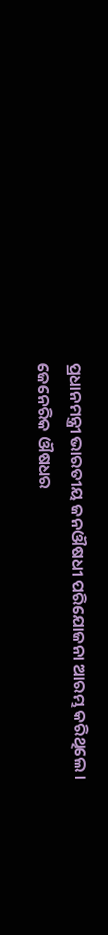ପ୍ରଧାନମନ୍ତ୍ରୀ ଭାରତୀୟ ଜନଔଷଧୀ ପରିଯୋଜନା ଆରମ୍ଭ କରିଥିଲେ । ଜେନେରିକ ଔଷଧର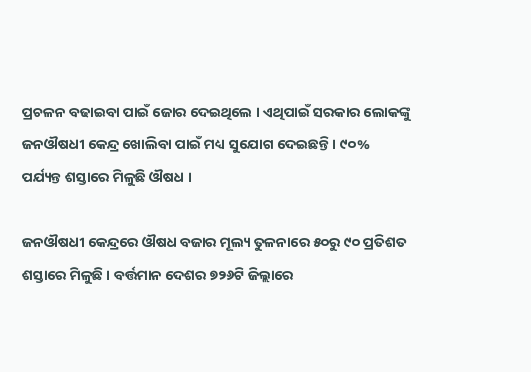ପ୍ରଚଳନ ବଢାଇବା ପାଇଁ ଜୋର ଦେଇଥିଲେ । ଏଥିପାଇଁ ସରକାର ଲୋକଙ୍କୁ ଜନଔଷଧୀ କେନ୍ଦ୍ର ଖୋଲିବା ପାଇଁ ମଧ୍ୟ ସୁଯୋଗ ଦେଇଛନ୍ତି । ୯୦% ପର୍ଯ୍ୟନ୍ତ ଶସ୍ତାରେ ମିଳୁଛି ଔଷଧ ।

ଜନଔଷଧୀ କେନ୍ଦ୍ରରେ ଔଷଧ ବଜାର ମୂଲ୍ୟ ତୁଳନାରେ ୫୦ରୁ ୯୦ ପ୍ରତିଶତ ଶସ୍ତାରେ ମିଳୁଛି । ବର୍ତ୍ତମାନ ଦେଶର ୭୨୬ଟି ଜିଲ୍ଲାରେ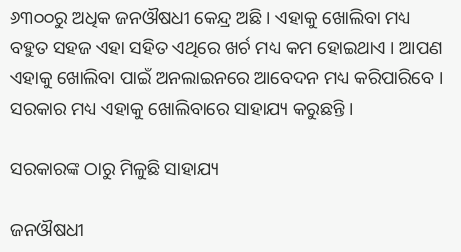୬୩୦୦ରୁ ଅଧିକ ଜନଔଷଧୀ କେନ୍ଦ୍ର ଅଛି । ଏହାକୁ ଖୋଲିବା ମଧ୍ୟ ବହୁତ ସହଜ ଏହା ସହିତ ଏଥିରେ ଖର୍ଚ ମଧ୍ୟ କମ ହୋଇଥାଏ । ଆପଣ ଏହାକୁ ଖୋଲିବା ପାଇଁ ଅନଲାଇନରେ ଆବେଦନ ମଧ୍ୟ କରିପାରିବେ । ସରକାର ମଧ୍ୟ ଏହାକୁ ଖୋଲିବାରେ ସାହାଯ୍ୟ କରୁଛନ୍ତି ।

ସରକାରଙ୍କ ଠାରୁ ମିଳୁଛି ସାହାଯ୍ୟ

ଜନଔଷଧୀ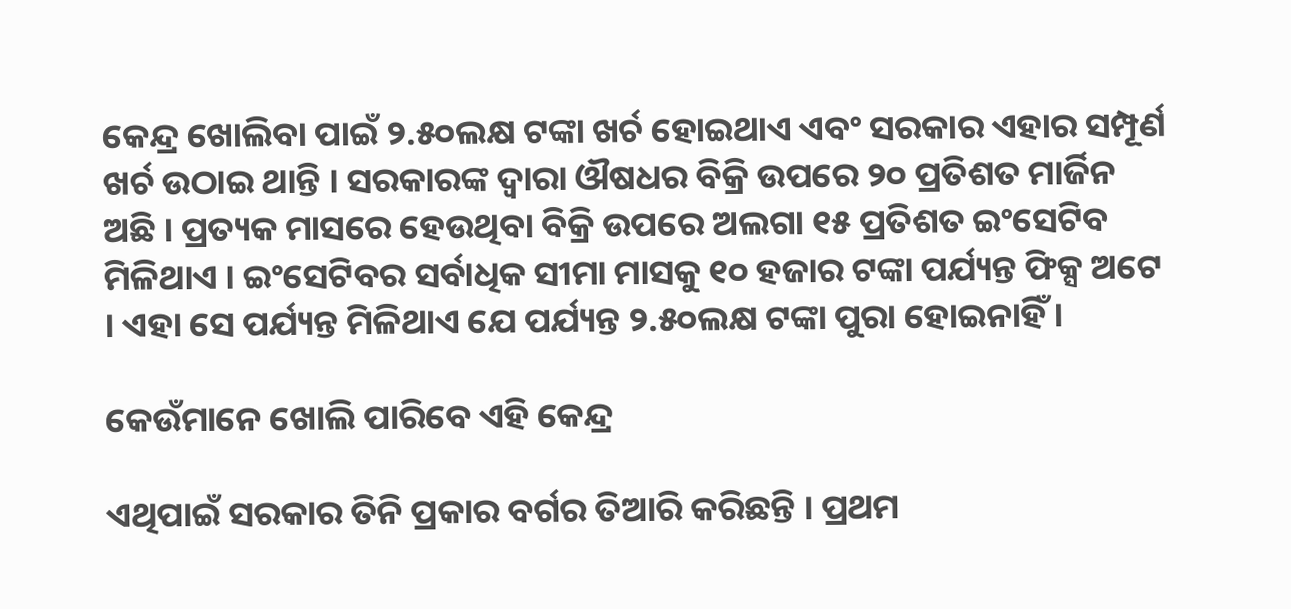କେନ୍ଦ୍ର ଖୋଲିବା ପାଇଁ ୨.୫୦ଲକ୍ଷ ଟଙ୍କା ଖର୍ଚ ହୋଇଥାଏ ଏବଂ ସରକାର ଏହାର ସମ୍ପୂର୍ଣ ଖର୍ଚ ଉଠାଇ ଥାନ୍ତି । ସରକାରଙ୍କ ଦ୍ଵାରା ଔଷଧର ବିକ୍ରି ଉପରେ ୨୦ ପ୍ରତିଶତ ମାର୍ଜିନ ଅଛି । ପ୍ରତ୍ୟକ ମାସରେ ହେଉଥିବା ବିକ୍ରି ଉପରେ ଅଲଗା ୧୫ ପ୍ରତିଶତ ଇଂସେଟିବ ମିଳିଥାଏ । ଇଂସେଟିବର ସର୍ବାଧିକ ସୀମା ମାସକୁ ୧୦ ହଜାର ଟଙ୍କା ପର୍ଯ୍ୟନ୍ତ ଫିକ୍ସ ଅଟେ । ଏହା ସେ ପର୍ଯ୍ୟନ୍ତ ମିଳିଥାଏ ଯେ ପର୍ଯ୍ୟନ୍ତ ୨.୫୦ଲକ୍ଷ ଟଙ୍କା ପୁରା ହୋଇନାହିଁ ।

କେଉଁମାନେ ଖୋଲି ପାରିବେ ଏହି କେନ୍ଦ୍ର

ଏଥିପାଇଁ ସରକାର ତିନି ପ୍ରକାର ବର୍ଗର ତିଆରି କରିଛନ୍ତି । ପ୍ରଥମ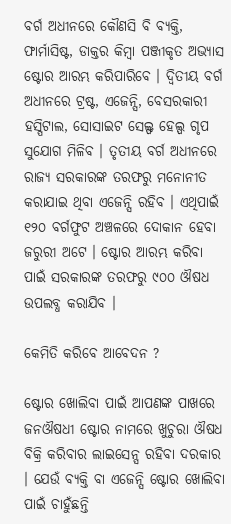ବର୍ଗ ଅଧୀନରେ କୌଣସି ବି ବ୍ୟକ୍ତି, ଫାର୍ମାସିଷ୍ଟ, ଡାକ୍ତର କିମ୍ବା ପଞ୍ଜୀକୃତ ଅଭ୍ୟାସ ଷ୍ଟୋର ଆରମ୍ଭ କରିପାରିବେ । ଦ୍ଵିତୀୟ ବର୍ଗ ଅଧୀନରେ ଟ୍ରଷ୍ଟ, ଏଜେନ୍ସି, ବେସରକାରୀ ହସ୍ପିଟାଲ, ସୋସାଇଟ ସେଲ୍ଫ ହେଲ୍ପ ଗୃପ ସୁଯୋଗ ମିଳିବ । ତୃତୀୟ ବର୍ଗ ଅଧୀନରେ ରାଜ୍ୟ ସରକାରଙ୍କ ତରଫରୁ ମନୋନୀତ କରାଯାଇ ଥିବା ଏଜେନ୍ସି ରହିବ । ଏଥିପାଇଁ ୧୨୦ ବର୍ଗଫୁଟ ଅଞ୍ଚଳରେ ଦୋକାନ ହେବା ଜରୁରୀ ଅଟେ । ଷ୍ଟୋର ଆରମ୍ଭ କରିବା ପାଇଁ ସରକାରଙ୍କ ତରଫରୁ ୯୦୦ ଔଷଧ ଉପଲବ୍ଧ କରାଯିବ ।

କେମିତି କରିବେ ଆବେଦନ ?

ଷ୍ଟୋର ଖୋଲିବା ପାଇଁ ଆପଣଙ୍କ ପାଖରେ ଜନଔଷଧୀ ଷ୍ଟୋର ନାମରେ ଖୁଚୁରା ଔଷଧ ବିକ୍ରି କରିବାର ଲାଇସେନ୍ସ ରହିବା ଦରକାର । ଯେଉଁ ବ୍ୟକ୍ତି ବା ଏଜେନ୍ସି ଷ୍ଟୋର ଖୋଲିବା ପାଇଁ ଚାହୁଁଛନ୍ତି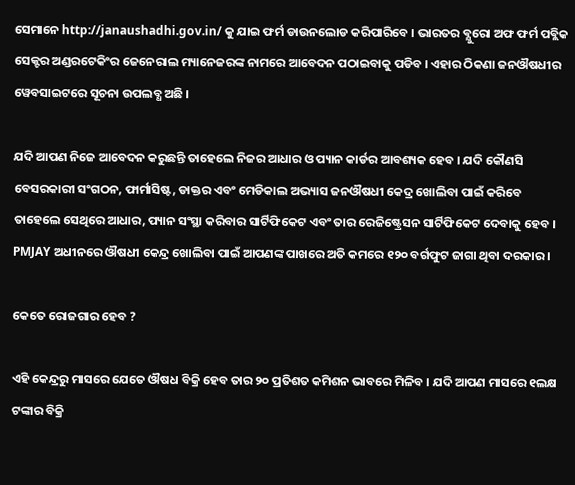ସେମାନେ http://janaushadhi.gov.in/ କୁ ଯାଇ ଫର୍ମ ଡାଉନଲୋଡ କରିପାରିବେ । ଭାରତର ବ୍ଯୁରୋ ଅଫ ଫର୍ମ ପବ୍ଲିକ ସେକ୍ଟର ଅଣ୍ଡରଟେକିଂର ଜେନେରାଲ ମ୍ୟାନେଜରଙ୍କ ନାମରେ ଆବେଦନ ପଠାଇବାକୁ ପଡିବ । ଏହାର ଠିକଣା ଜନଔଷଧୀର ୱେବସାଇଟରେ ସୂଚନା ଉପଲବ୍ଧ ଅଛି ।

ଯଦି ଆପଣ ନିଜେ ଆବେଦନ କରୁଛନ୍ତି ତାହେଲେ ନିଜର ଆଧାର ଓ ପ୍ୟାନ କାର୍ଡର ଆବଶ୍ୟକ ହେବ । ଯଦି କୌଣସି ବେସରକାରୀ ସଂଗଠନ, ଫାର୍ମାସିଷ୍ଟ, ଡାକ୍ତର ଏବଂ ମେଡିକାଲ ଅଭ୍ୟାସ ଜନଔଷଧୀ କେଦ୍ର ଖୋଲିବା ପାଇଁ କରିବେ ତାହେଲେ ସେଥିରେ ଆଧାର, ପ୍ୟାନ ସଂସ୍ଥା କରିବାର ସାର୍ଟିଫିକେଟ ଏବଂ ତାର ରେଜିଷ୍ଟ୍ରେସନ ସାର୍ଟିଫିକେଟ ଦେବାକୁ ହେବ । PMJAY ଅଧୀନରେ ଔଷଧୀ କେନ୍ଦ୍ର ଖୋଲିବା ପାଇଁ ଆପଣଙ୍କ ପାଖରେ ଅତି କମରେ ୧୨୦ ବର୍ଗଫୁଟ ଜାଗା ଥିବା ଦରକାର ।

କେତେ ରୋଜଗାର ହେବ ?

ଏହି କେନ୍ଦ୍ରରୁ ମାସରେ ଯେତେ ଔଷଧ ବିକ୍ରି ହେବ ତାର ୨୦ ପ୍ରତିଶତ କମିଶନ ଭାବରେ ମିଳିବ । ଯଦି ଆପଣ ମାସରେ ୧ଲକ୍ଷ ଟଙ୍କାର ବିକ୍ରି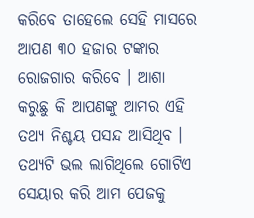କରିବେ ତାହେଲେ ସେହି ମାସରେ ଆପଣ ୩୦ ହଜାର ଟଙ୍କାର ରୋଜଗାର କରିବେ । ଆଶା କରୁଛୁ କି ଆପଣଙ୍କୁ ଆମର ଏହି ତଥ୍ୟ ନିଶ୍ଚୟ ପସନ୍ଦ ଆସିଥିବ । ତଥ୍ୟଟି ଭଲ ଲାଗିଥିଲେ ଗୋଟିଏ ସେୟାର କରି ଆମ ପେଜକୁ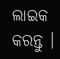ଲାଇକ କରନ୍ତୁ ।